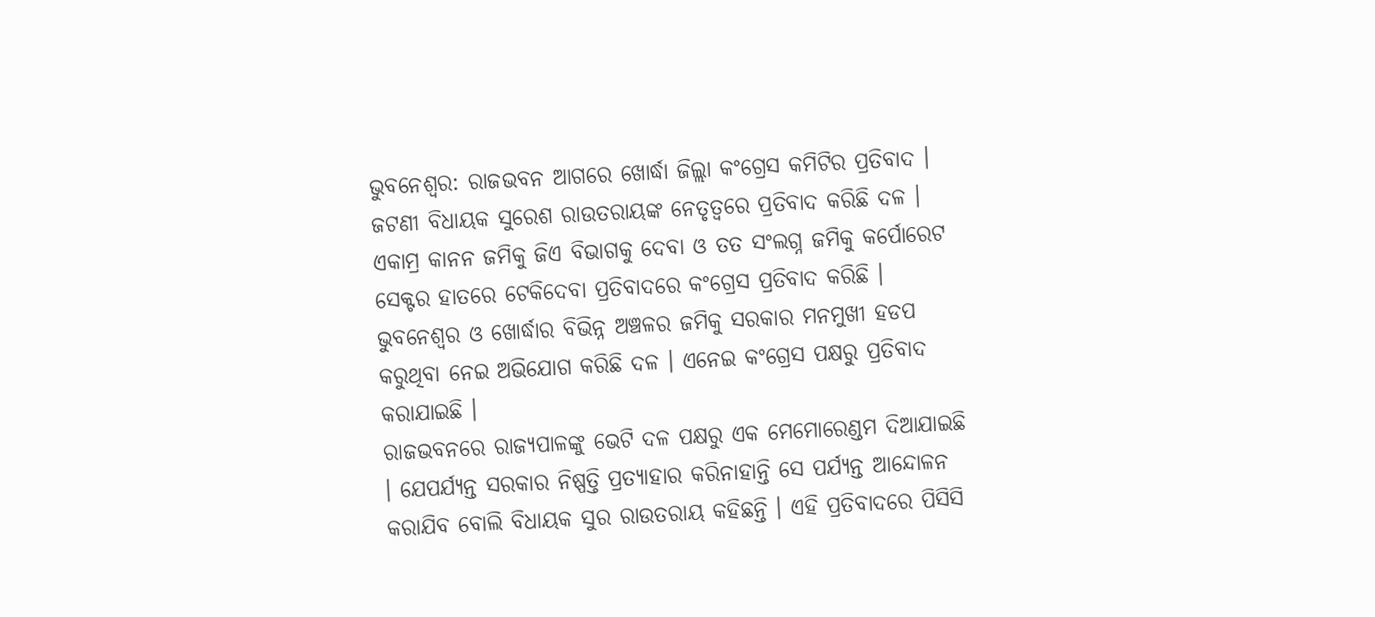ଭୁବନେଶ୍ବର: ରାଜଭବନ ଆଗରେ ଖୋର୍ଦ୍ଧା ଜିଲ୍ଲା କଂଗ୍ରେସ କମିଟିର ପ୍ରତିବାଦ । ଜଟଣୀ ବିଧାୟକ ସୁରେଶ ରାଉତରାୟଙ୍କ ନେତୃତ୍ବରେ ପ୍ରତିବାଦ କରିଛି ଦଳ । ଏକାମ୍ର କାନନ ଜମିକୁ ଜିଏ ବିଭାଗକୁ ଦେବା ଓ ତତ ସଂଲଗ୍ନ ଜମିକୁ କର୍ପୋରେଟ ସେକ୍ଟର ହାତରେ ଟେକିଦେବା ପ୍ରତିବାଦରେ କଂଗ୍ରେସ ପ୍ରତିବାଦ କରିଛି ।
ଭୁବନେଶ୍ବର ଓ ଖୋର୍ଦ୍ଧାର ବିଭିନ୍ନ ଅଞ୍ଚଳର ଜମିକୁ ସରକାର ମନମୁଖୀ ହଡପ କରୁଥିବା ନେଇ ଅଭିଯୋଗ କରିଛି ଦଳ । ଏନେଇ କଂଗ୍ରେସ ପକ୍ଷରୁ ପ୍ରତିବାଦ କରାଯାଇଛି ।
ରାଜଭବନରେ ରାଜ୍ୟପାଳଙ୍କୁ ଭେଟି ଦଳ ପକ୍ଷରୁ ଏକ ମେମୋରେଣ୍ଡମ ଦିଆଯାଇଛି । ଯେପର୍ଯ୍ୟନ୍ତ ସରକାର ନିଷ୍ପତ୍ତି ପ୍ରତ୍ୟାହାର କରିନାହାନ୍ତି ସେ ପର୍ଯ୍ୟନ୍ତ ଆନ୍ଦୋଳନ କରାଯିବ ବୋଲି ବିଧାୟକ ସୁର ରାଉତରାୟ କହିଛନ୍ତି । ଏହି ପ୍ରତିବାଦରେ ପିସିସି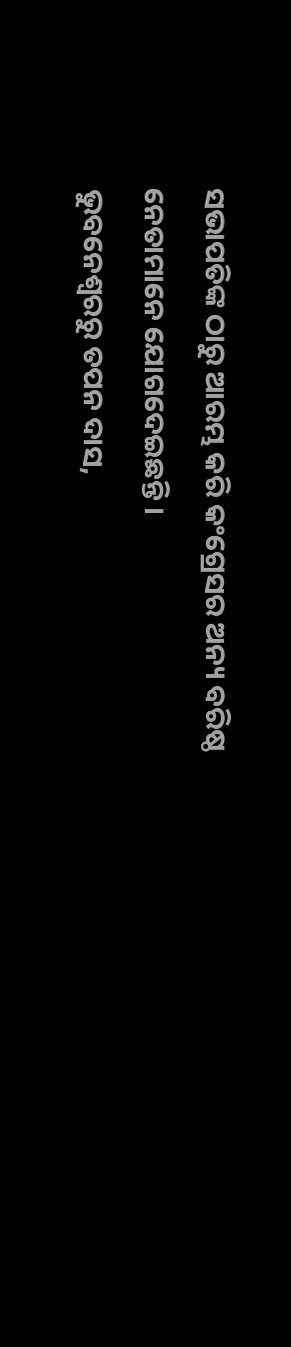ସଭାପତିଙ୍କ ଠାରୁ ଆରମ୍ଭ କରି କଂଗ୍ରେସର ଅନ୍ୟ ବରିଷ୍ଠ ନେତାମାନେ ଯୋଗଦେଇଛନ୍ତି ।
ଭୁବନେଶ୍ବରରୁ ତପନ ଦାସ,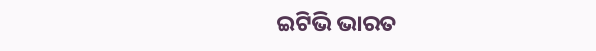ଇଟିଭି ଭାରତ